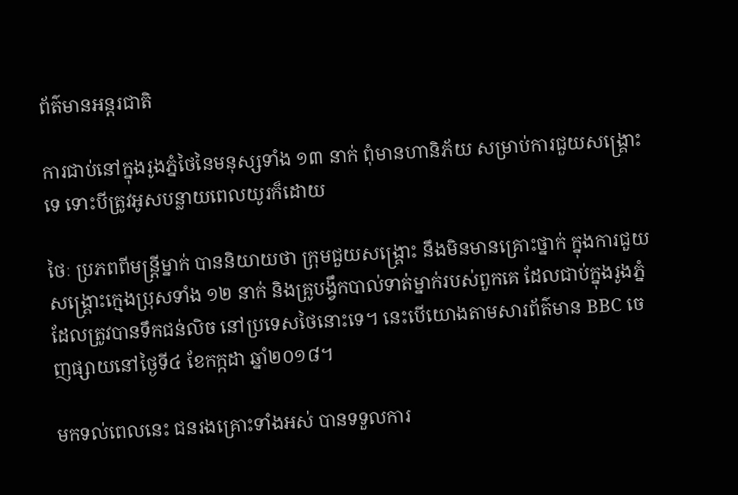ព័ត៌មានអន្តរជាតិ

ការជាប់នៅក្នុងរូងភ្នំថៃនៃមនុស្សទាំង ១៣ នាក់ ពុំមានហានិភ័យ សម្រាប់ការជួយសង្គ្រោះទេ ទោះបីត្រូវអូសបន្លាយពេលយូរក៏ដោយ

ថៃៈ ប្រភពពីមន្ត្រីម្នាក់ បាននិយាយថា ក្រុមជួយសង្គ្រោះ នឹងមិនមានគ្រោះថ្នាក់ ក្នុងការជួយសង្គ្រោះក្មេងប្រុសទាំង ១២ នាក់ និងគ្រូបង្វឹកបាល់ទាត់ម្នាក់របស់ពួកគេ ដែលជាប់ក្នុងរូងភ្នំ ដែលត្រូវបានទឹកជន់លិច នៅប្រទេសថៃនោះទេ។ នេះបើយោងតាមសារព័ត៌មាន BBC ចេញផ្សាយនៅថ្ងៃទី៤ ខែកក្កដា ឆ្នាំ២០១៨។

មកទល់ពេលនេះ ជនរងគ្រោះទាំងអស់ បានទទួលការ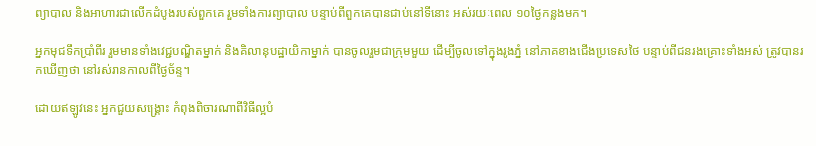ព្យាបាល និងអាហារជាលើកដំបូងរបស់ពួកគេ រួមទាំងការព្យាបាល បន្ទាប់ពីពួកគេបានជាប់នៅទីនោះ អស់រយៈពេល ១០ថ្ងៃកន្លងមក។

អ្នកមុជទឹកប្រាំពីរ រួមមានទាំងវេជ្ជបណ្ឌិតម្នាក់ និងគិលានុបដ្ឋាយិកាម្នាក់ បានចូលរួមជាក្រុមមួយ ដើម្បីចូលទៅក្នុងរូងភ្នំ នៅភាគខាងជើងប្រទេសថៃ បន្ទាប់ពីជនរងគ្រោះទាំងអស់ ត្រូវបានរកឃើញថា នៅរស់រានកាលពីថ្ងៃច័ន្ទ។

ដោយឥឡូវនេះ អ្នកជួយសង្គ្រោះ កំពុងពិចារណាពីវិធីល្អបំ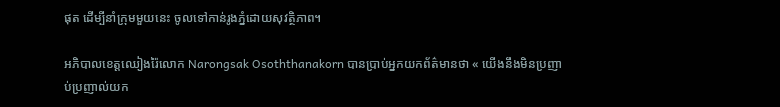ផុត ដើម្បីនាំក្រុមមួយនេះ ចូលទៅកាន់រូងភ្នំដោយសុវត្ថិភាព។

អភិបាលខេត្តឈៀងរ៉ៃលោក Narongsak Osoththanakorn បានប្រាប់អ្នកយកព័ត៌មានថា « យើងនឹងមិនប្រញាប់ប្រញាល់យក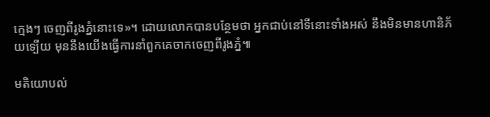ក្មេងៗ ចេញពីរូងភ្នំនោះទេ»។ ដោយលោកបានបន្ថែមថា អ្នកជាប់នៅទីនោះទាំងអស់ នឹងមិនមានហានិភ័យទ្បើយ មុននឹងយើងធ្វើការនាំពួកគេចាកចេញពីរូងភ្នំ៕

មតិយោបល់